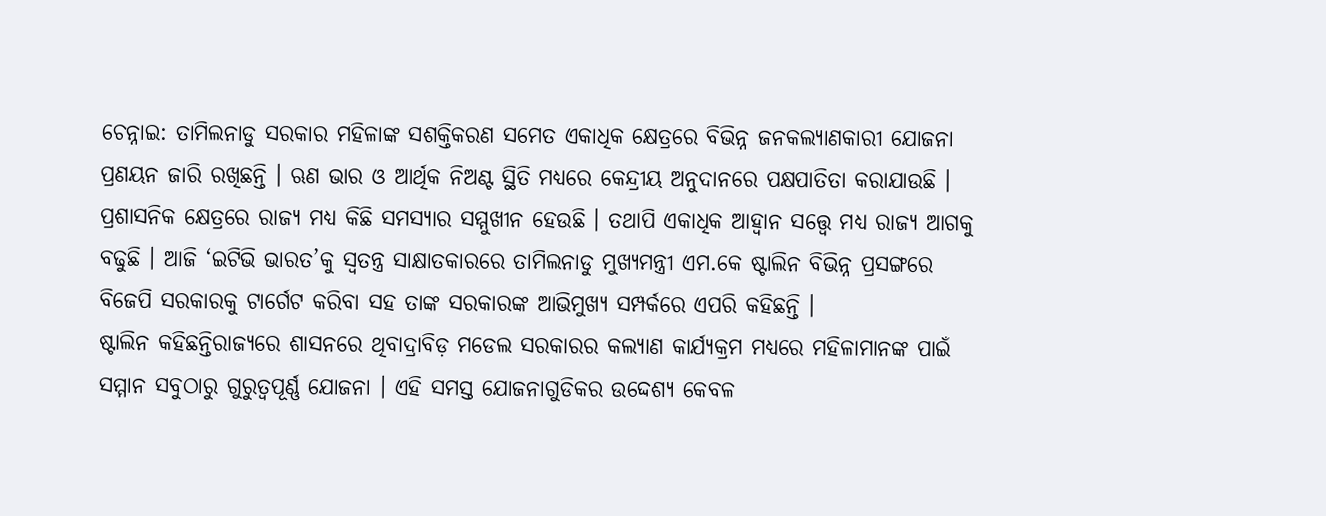ଚେନ୍ନାଇ: ତାମିଲନାଡୁ ସରକାର ମହିଳାଙ୍କ ସଶକ୍ତିକରଣ ସମେତ ଏକାଧିକ କ୍ଷେତ୍ରରେ ବିଭିନ୍ନ ଜନକଲ୍ୟାଣକାରୀ ଯୋଜନା ପ୍ରଣୟନ ଜାରି ରଖିଛନ୍ତି । ଋଣ ଭାର ଓ ଆର୍ଥିକ ନିଅଣ୍ଟ ସ୍ଥିତି ମଧ୍ୟରେ କେନ୍ଦ୍ରୀୟ ଅନୁଦାନରେ ପକ୍ଷପାତିତା କରାଯାଉଛି । ପ୍ରଶାସନିକ କ୍ଷେତ୍ରରେ ରାଜ୍ୟ ମଧ୍ୟ କିଛି ସମସ୍ୟାର ସମ୍ମୁଖୀନ ହେଉଛି । ତଥାପି ଏକାଧିକ ଆହ୍ବାନ ସତ୍ତ୍ବେ ମଧ୍ୟ ରାଜ୍ୟ ଆଗକୁ ବଢୁଛି । ଆଜି ‘ଇଟିଭି ଭାରତ’କୁ ସ୍ବତନ୍ତ୍ର ସାକ୍ଷାତକାରରେ ତାମିଲନାଡୁ ମୁଖ୍ୟମନ୍ତ୍ରୀ ଏମ.କେ ଷ୍ଟାଲିନ ବିଭିନ୍ନ ପ୍ରସଙ୍ଗରେ ବିଜେପି ସରକାରକୁ ଟାର୍ଗେଟ କରିବା ସହ ତାଙ୍କ ସରକାରଙ୍କ ଆଭିମୁଖ୍ୟ ସମ୍ପର୍କରେ ଏପରି କହିଛନ୍ତି ।
ଷ୍ଟାଲିନ କହିଛନ୍ତିରାଜ୍ୟରେ ଶାସନରେ ଥିବାଦ୍ରାବିଡ଼ ମଡେଲ ସରକାରର କଲ୍ୟାଣ କାର୍ଯ୍ୟକ୍ରମ ମଧ୍ୟରେ ମହିଳାମାନଙ୍କ ପାଇଁ ସମ୍ମାନ ସବୁଠାରୁ ଗୁରୁତ୍ୱପୂର୍ଣ୍ଣ ଯୋଜନା । ଏହି ସମସ୍ତ ଯୋଜନାଗୁଡିକର ଉଦ୍ଦେଶ୍ୟ କେବଳ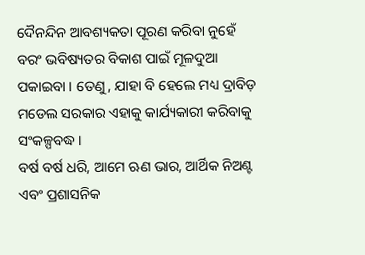ଦୈନନ୍ଦିନ ଆବଶ୍ୟକତା ପୂରଣ କରିବା ନୁହେଁ ବରଂ ଭବିଷ୍ୟତର ବିକାଶ ପାଇଁ ମୂଳଦୁଆ ପକାଇବା । ତେଣୁ, ଯାହା ବି ହେଲେ ମଧ୍ୟ ଦ୍ରାବିଡ଼ ମଡେଲ ସରକାର ଏହାକୁ କାର୍ଯ୍ୟକାରୀ କରିବାକୁ ସଂକଳ୍ପବଦ୍ଧ ।
ବର୍ଷ ବର୍ଷ ଧରି, ଆମେ ଋଣ ଭାର, ଆର୍ଥିକ ନିଅଣ୍ଟ ଏବଂ ପ୍ରଶାସନିକ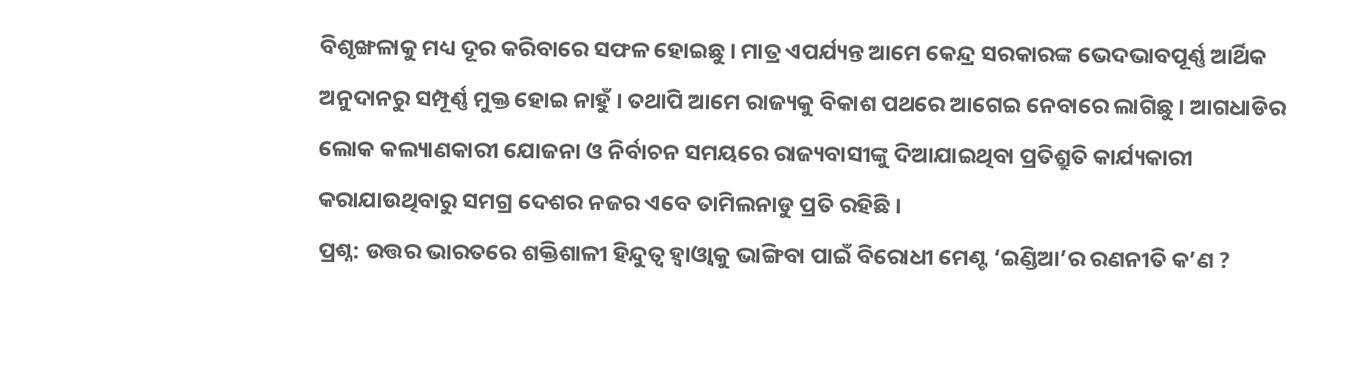ବିଶୃଙ୍ଖଳାକୁ ମଧ୍ୟ ଦୂର କରିବାରେ ସଫଳ ହୋଇଛୁ । ମାତ୍ର ଏପର୍ଯ୍ୟନ୍ତ ଆମେ କେନ୍ଦ୍ର ସରକାରଙ୍କ ଭେଦଭାବପୂର୍ଣ୍ଣ ଆର୍ଥିକ ଅନୁଦାନରୁ ସମ୍ପୂର୍ଣ୍ଣ ମୁକ୍ତ ହୋଇ ନାହୁଁ । ତଥାପି ଆମେ ରାଜ୍ୟକୁ ବିକାଶ ପଥରେ ଆଗେଇ ନେବାରେ ଲାଗିଛୁ । ଆଗଧାଡିର ଲୋକ କଲ୍ୟାଣକାରୀ ଯୋଜନା ଓ ନିର୍ବାଚନ ସମୟରେ ରାଜ୍ୟବାସୀଙ୍କୁ ଦିଆଯାଇଥିବା ପ୍ରତିଶ୍ରୁତି କାର୍ଯ୍ୟକାରୀ କରାଯାଉଥିବାରୁ ସମଗ୍ର ଦେଶର ନଜର ଏବେ ତାମିଲନାଡୁ ପ୍ରତି ରହିଛି ।
ପ୍ରଶ୍ନ: ଉତ୍ତର ଭାରତରେ ଶକ୍ତିଶାଳୀ ହିନ୍ଦୁତ୍ୱ ହ୍ବାଓ୍ବାକୁ ଭାଙ୍ଗିବା ପାଇଁ ବିରୋଧୀ ମେଣ୍ଟ ‘ଇଣ୍ଡିଆ’ର ରଣନୀତି କ’ଣ ?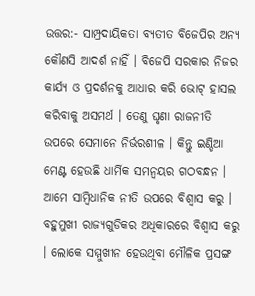ଉତ୍ତର:- ସାମ୍ପ୍ରଦାୟିକତା ବ୍ୟତୀତ ବିଜେପିର ଅନ୍ୟ କୌଣସି ଆଦର୍ଶ ନାହିଁ । ବିଜେପି ସରକାର ନିଜର କାର୍ଯ୍ୟ ଓ ପ୍ରଦର୍ଶନକୁ ଆଧାର କରି ଭୋଟ୍ ହାସଲ କରିବାକୁ ଅସମର୍ଥ । ତେଣୁ ଘୃଣା ରାଜନୀତି ଉପରେ ସେମାନେ ନିର୍ଭରଶୀଳ । କିନ୍ତୁ ଇଣ୍ଡିଆ ମେଣ୍ଟ ହେଉଛି ଧାର୍ମିକ ସମନ୍ୱୟର ଗଠବନ୍ଧନ । ଆମେ ସାମ୍ବିଧାନିକ ନୀତି ଉପରେ ବିଶ୍ବାସ କରୁ । ବହୁମୁଖୀ ରାଜ୍ୟଗୁଡିକର ଅଧିକାରରେ ବିଶ୍ବାସ କରୁ । ଲୋକେ ସମ୍ମୁଖୀନ ହେଉଥିବା ମୌଳିକ ପ୍ରସଙ୍ଗ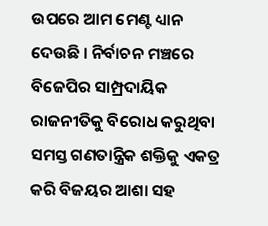ଉପରେ ଆମ ମେଣ୍ଟ ଧ୍ୟାନ ଦେଉଛି । ନିର୍ବାଚନ ମଞ୍ଚରେ ବିଜେପିର ସାମ୍ପ୍ରଦାୟିକ ରାଜନୀତିକୁ ବିରୋଧ କରୁଥିବା ସମସ୍ତ ଗଣତାନ୍ତ୍ରିକ ଶକ୍ତିକୁ ଏକତ୍ର କରି ବିଜୟର ଆଶା ସହ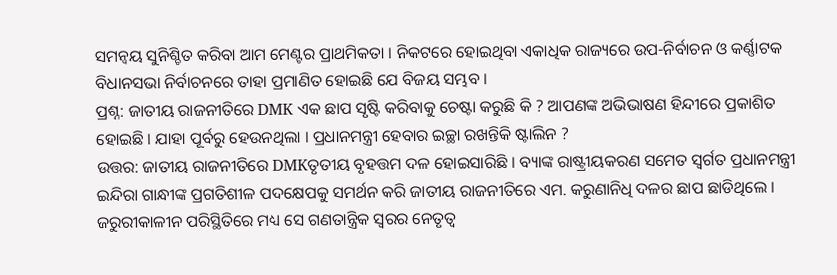ସମନ୍ୱୟ ସୁନିଶ୍ଚିତ କରିବା ଆମ ମେଣ୍ଟର ପ୍ରାଥମିକତା । ନିକଟରେ ହୋଇଥିବା ଏକାଧିକ ରାଜ୍ୟରେ ଉପ-ନିର୍ବାଚନ ଓ କର୍ଣ୍ଣାଟକ ବିଧାନସଭା ନିର୍ବାଚନରେ ତାହା ପ୍ରମାଣିତ ହୋଇଛି ଯେ ବିଜୟ ସମ୍ଭବ ।
ପ୍ରଶ୍ନ: ଜାତୀୟ ରାଜନୀତିରେ DMK ଏକ ଛାପ ସୃଷ୍ଟି କରିବାକୁ ଚେଷ୍ଟା କରୁଛି କି ? ଆପଣଙ୍କ ଅଭିଭାଷଣ ହିନ୍ଦୀରେ ପ୍ରକାଶିତ ହୋଇଛି । ଯାହା ପୂର୍ବରୁ ହେଉନଥିଲା । ପ୍ରଧାନମନ୍ତ୍ରୀ ହେବାର ଇଚ୍ଛା ରଖନ୍ତିକି ଷ୍ଟାଲିନ ?
ଉତ୍ତର: ଜାତୀୟ ରାଜନୀତିରେ DMKତୃତୀୟ ବୃହତ୍ତମ ଦଳ ହୋଇସାରିଛି । ବ୍ୟାଙ୍କ ରାଷ୍ଟ୍ରୀୟକରଣ ସମେତ ସ୍ୱର୍ଗତ ପ୍ରଧାନମନ୍ତ୍ରୀ ଇନ୍ଦିରା ଗାନ୍ଧୀଙ୍କ ପ୍ରଗତିଶୀଳ ପଦକ୍ଷେପକୁ ସମର୍ଥନ କରି ଜାତୀୟ ରାଜନୀତିରେ ଏମ. କରୁଣାନିଧି ଦଳର ଛାପ ଛାଡିଥିଲେ । ଜରୁରୀକାଳୀନ ପରିସ୍ଥିତିରେ ମଧ୍ୟ ସେ ଗଣତାନ୍ତ୍ରିକ ସ୍ୱରର ନେତୃତ୍ୱ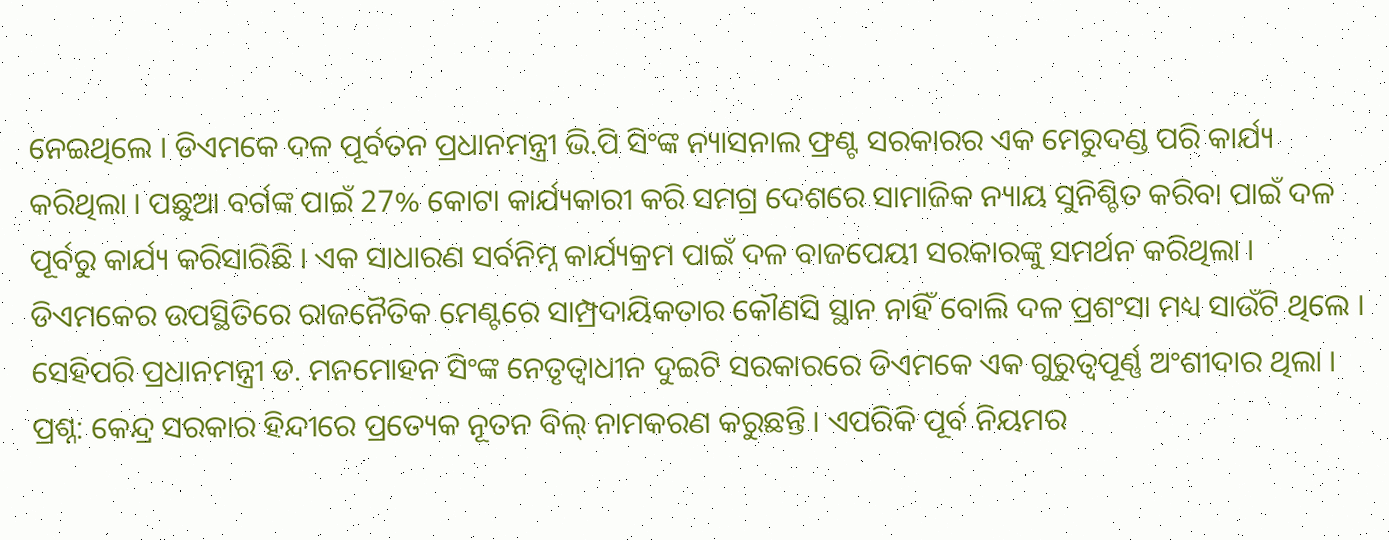ନେଇଥିଲେ । ଡିଏମକେ ଦଳ ପୂର୍ବତନ ପ୍ରଧାନମନ୍ତ୍ରୀ ଭି.ପି ସିଂଙ୍କ ନ୍ୟାସନାଲ ଫ୍ରଣ୍ଟ ସରକାରର ଏକ ମେରୁଦଣ୍ଡ ପରି କାର୍ଯ୍ୟ କରିଥିଲା । ପଛୁଆ ବର୍ଗଙ୍କ ପାଇଁ 27% କୋଟା କାର୍ଯ୍ୟକାରୀ କରି ସମଗ୍ର ଦେଶରେ ସାମାଜିକ ନ୍ୟାୟ ସୁନିଶ୍ଚିତ କରିବା ପାଇଁ ଦଳ ପୂର୍ବରୁ କାର୍ଯ୍ୟ କରିସାରିଛି । ଏକ ସାଧାରଣ ସର୍ବନିମ୍ନ କାର୍ଯ୍ୟକ୍ରମ ପାଇଁ ଦଳ ବାଜପେୟୀ ସରକାରଙ୍କୁ ସମର୍ଥନ କରିଥିଲା । ଡିଏମକେର ଉପସ୍ଥିତିରେ ରାଜନୈତିକ ମେଣ୍ଟରେ ସାମ୍ପ୍ରଦାୟିକତାର କୌଣସି ସ୍ଥାନ ନାହିଁ ବୋଲି ଦଳ ପ୍ରଶଂସା ମଧ୍ୟ ସାଉଁଟି ଥିଲେ । ସେହିପରି ପ୍ରଧାନମନ୍ତ୍ରୀ ଡ. ମନମୋହନ ସିଂଙ୍କ ନେତୃତ୍ବାଧୀନ ଦୁଇଟି ସରକାରରେ ଡିଏମକେ ଏକ ଗୁରୁତ୍ୱପୂର୍ଣ୍ଣ ଅଂଶୀଦାର ଥିଲା ।
ପ୍ରଶ୍ନ: କେନ୍ଦ୍ର ସରକାର ହିନ୍ଦୀରେ ପ୍ରତ୍ୟେକ ନୂତନ ବିଲ୍ ନାମକରଣ କରୁଛନ୍ତି । ଏପରିକି ପୂର୍ବ ନିୟମର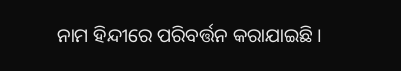ନାମ ହିନ୍ଦୀରେ ପରିବର୍ତ୍ତନ କରାଯାଇଛି ।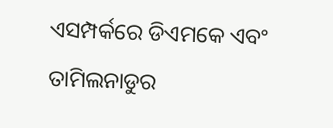ଏସମ୍ପର୍କରେ ଡିଏମକେ ଏବଂ ତାମିଲନାଡୁର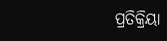ପ୍ରତିକ୍ରିୟା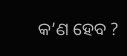କ’ଣ ହେବ ?